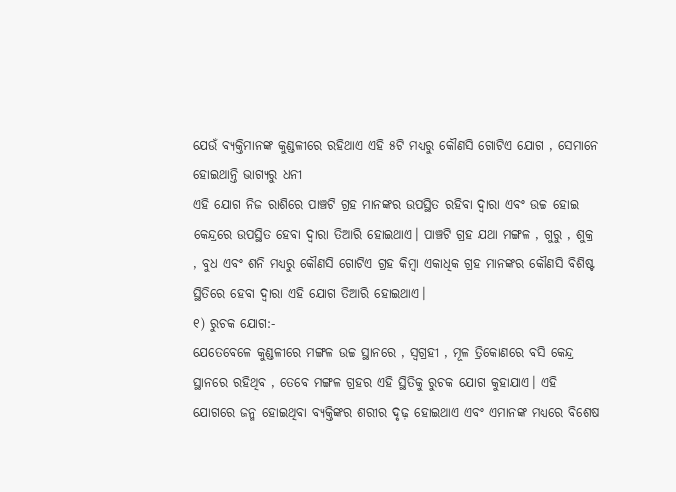ଯେଉଁ ବ୍ୟକ୍ତିମାନଙ୍କ କୁଣ୍ଡଳୀରେ ରହିଥାଏ ଏହି ୫ଟି ମଧ୍ୟରୁ କୌଣସି ଗୋଟିଏ ଯୋଗ , ସେମାନେ ହୋଇଥାନ୍ତି ଭାଗ୍ୟରୁ ଧନୀ
ଏହି ଯୋଗ ନିଜ ରାଶିରେ ପାଞ୍ଚଟି ଗ୍ରହ ମାନଙ୍କର ଉପସ୍ଥିତ ରହିବା ଦ୍ୱାରା ଏବଂ ଉଚ୍ଚ ହୋଇ କେନ୍ଦ୍ରରେ ଉପସ୍ଥିତ ହେବା ଦ୍ୱାରା ତିଆରି ହୋଇଥାଏ। ପାଞ୍ଚଟି ଗ୍ରହ ଯଥା ମଙ୍ଗଳ , ଗୁରୁ , ଶୁକ୍ର , ବୁଧ ଏବଂ ଶନି ମଧ୍ୟରୁ କୌଣସି ଗୋଟିଏ ଗ୍ରହ କିମ୍ବା ଏକାଧିକ ଗ୍ରହ ମାନଙ୍କର କୌଣସି ବିଶିଷ୍ଟ ସ୍ଥିତିରେ ହେବା ଦ୍ୱାରା ଏହି ଯୋଗ ତିଆରି ହୋଇଥାଏ।
୧) ରୁଚକ ଯୋଗ:-
ଯେତେବେଳେ କୁଣ୍ଡଳୀରେ ମଙ୍ଗଳ ଉଚ୍ଚ ସ୍ଥାନରେ , ସ୍ୱଗ୍ରହୀ , ମୂଳ ତ୍ରିକୋଣରେ ବସି କେନ୍ଦ୍ର ସ୍ଥାନରେ ରହିଥିବ , ତେବେ ମଙ୍ଗଳ ଗ୍ରହର ଏହି ସ୍ଥିତିକୁ ରୁଚକ ଯୋଗ କୁହାଯାଏ। ଏହି ଯୋଗରେ ଜନ୍ମ ହୋଇଥିବା ବ୍ୟକ୍ତିଙ୍କର ଶରୀର ଦୃଢ଼ ହୋଇଥାଏ ଏବଂ ଏମାନଙ୍କ ମଧ୍ୟରେ ବିଶେଷ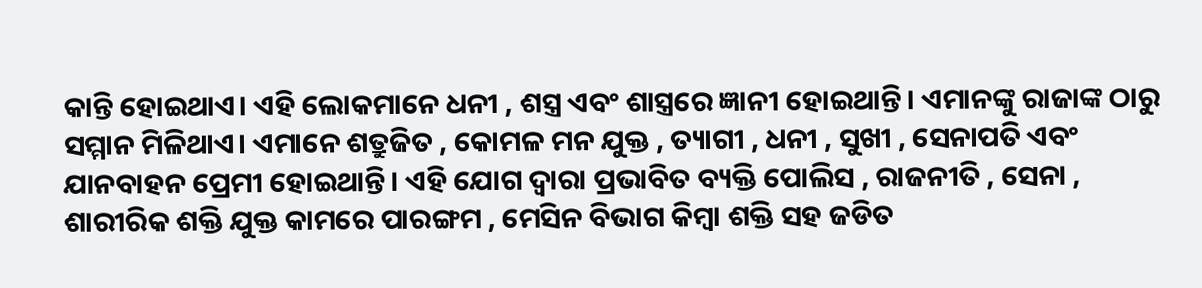କାନ୍ତି ହୋଇଥାଏ। ଏହି ଲୋକମାନେ ଧନୀ , ଶସ୍ତ୍ର ଏବଂ ଶାସ୍ତ୍ରରେ ଜ୍ଞାନୀ ହୋଇଥାନ୍ତି। ଏମାନଙ୍କୁ ରାଜାଙ୍କ ଠାରୁ ସମ୍ମାନ ମିଳିଥାଏ। ଏମାନେ ଶତ୍ରୁଜିତ , କୋମଳ ମନ ଯୁକ୍ତ , ତ୍ୟାଗୀ , ଧନୀ , ସୁଖୀ , ସେନାପତି ଏବଂ ଯାନବାହନ ପ୍ରେମୀ ହୋଇଥାନ୍ତି। ଏହି ଯୋଗ ଦ୍ୱାରା ପ୍ରଭାବିତ ବ୍ୟକ୍ତି ପୋଲିସ , ରାଜନୀତି , ସେନା , ଶାରୀରିକ ଶକ୍ତି ଯୁକ୍ତ କାମରେ ପାରଙ୍ଗମ , ମେସିନ ବିଭାଗ କିମ୍ବା ଶକ୍ତି ସହ ଜଡିତ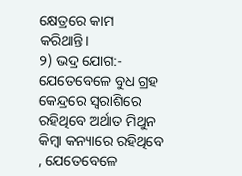କ୍ଷେତ୍ରରେ କାମ କରିଥାନ୍ତି।
୨) ଭଦ୍ର ଯୋଗ:-
ଯେତେବେଳେ ବୁଧ ଗ୍ରହ କେନ୍ଦ୍ରରେ ସ୍ଵରାଶିରେ ରହିଥିବେ ଅର୍ଥାତ ମିଥୁନ କିମ୍ବା କନ୍ୟାରେ ରହିଥିବେ , ଯେତେବେଳେ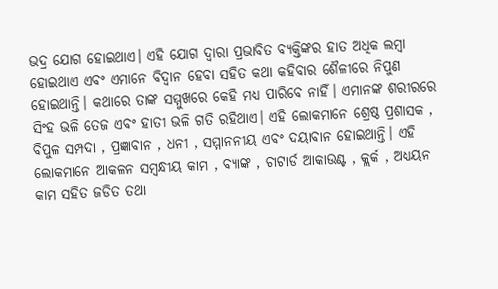ଭଦ୍ର ଯୋଗ ହୋଇଥାଏ। ଏହି ଯୋଗ ଦ୍ୱାରା ପ୍ରଭାବିତ ବ୍ୟକ୍ତିଙ୍କର ହାତ ଅଧିକ ଲମ୍ବା ହୋଇଥାଏ ଏବଂ ଏମାନେ ବିଦ୍ୱାନ ହେବା ସହିତ କଥା କହିବାର ଶୈଳୀରେ ନିପୁଣ ହୋଇଥାନ୍ତି। କଥାରେ ତାଙ୍କ ସମ୍ମୁଖରେ କେହି ମଧ୍ୟ ପାରିବେ ନାହିଁ। ଏମାନଙ୍କ ଶରୀରରେ ସିଂହ ଭଳି ତେଜ ଏବଂ ହାତୀ ଭଳି ଗତି ରହିଥାଏ। ଏହି ଲୋକମାନେ ଶ୍ରେଷ୍ଠ ପ୍ରଶାସକ , ବିପୁଳ ସମ୍ପଦା , ପ୍ରଜ୍ଞାବାନ , ଧନୀ , ସମ୍ମାନନୀୟ ଏବଂ ଦୟାବାନ ହୋଇଥାନ୍ତି। ଏହି ଲୋକମାନେ ଆକଳନ ସମ୍ବନ୍ଧୀୟ କାମ , ବ୍ୟାଙ୍କ , ଚାଟାର୍ଡ ଆକାଉଣ୍ଟ , କ୍ଲର୍କ , ଅଧ୍ୟୟନ କାମ ସହିତ ଜଡିତ ତଥା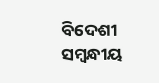ବିଦେଶୀ ସମ୍ବନ୍ଧୀୟ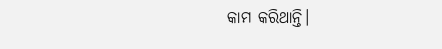କାମ କରିଥାନ୍ତି।